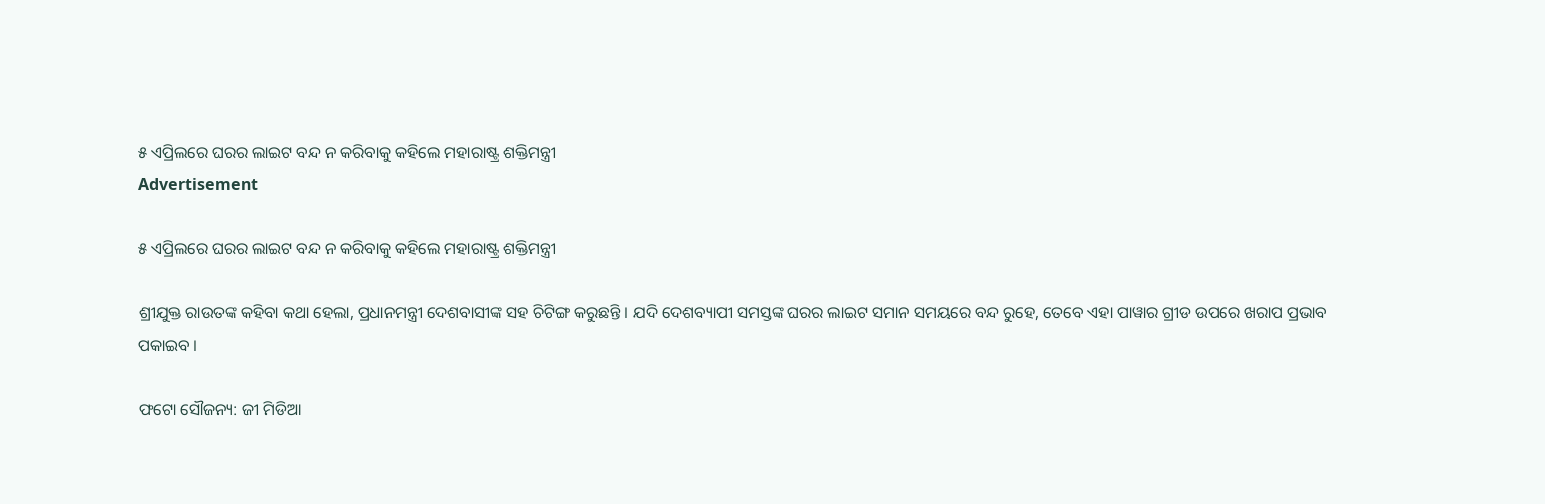୫ ଏପ୍ରିଲରେ ଘରର ଲାଇଟ ବନ୍ଦ ନ କରିବାକୁ କହିଲେ ମହାରାଷ୍ଟ୍ର ଶକ୍ତିମନ୍ତ୍ରୀ
Advertisement

୫ ଏପ୍ରିଲରେ ଘରର ଲାଇଟ ବନ୍ଦ ନ କରିବାକୁ କହିଲେ ମହାରାଷ୍ଟ୍ର ଶକ୍ତିମନ୍ତ୍ରୀ

ଶ୍ରୀଯୁକ୍ତ ରାଉତଙ୍କ କହିବା କଥା ହେଲା, ପ୍ରଧାନମନ୍ତ୍ରୀ ଦେଶବାସୀଙ୍କ ସହ ଚିଟିଙ୍ଗ କରୁଛନ୍ତି । ଯଦି ଦେଶବ୍ୟାପୀ ସମସ୍ତଙ୍କ ଘରର ଲାଇଟ ସମାନ ସମୟରେ ବନ୍ଦ ରୁହେ, ତେବେ ଏହା ପାୱାର ଗ୍ରୀଡ ଉପରେ ଖରାପ ପ୍ରଭାବ ପକାଇବ ।

ଫଟୋ ସୌଜନ୍ୟ: ଜୀ ମିଡିଆ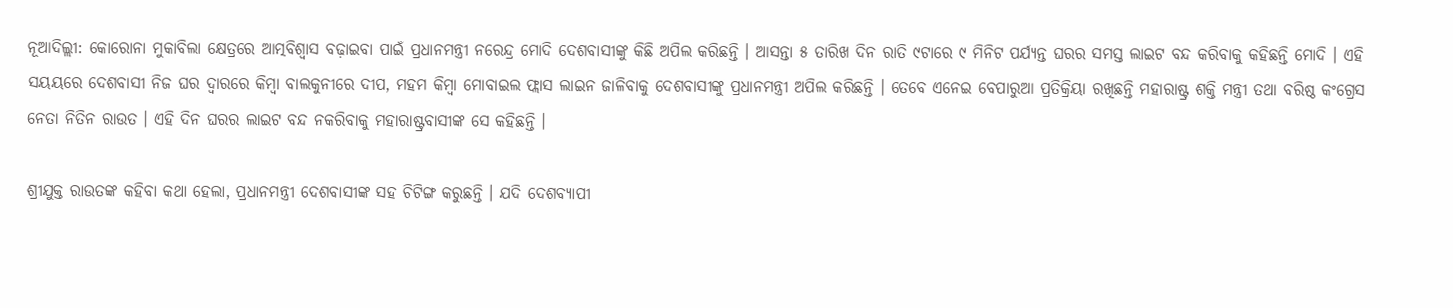ନୂଆଦିଲ୍ଲୀ: କୋରୋନା ମୁକାବିଲା କ୍ଷେତ୍ରରେ ଆତ୍ମବିଶ୍ୱାସ ବଢ଼ାଇବା ପାଇଁ ପ୍ରଧାନମନ୍ତ୍ରୀ ନରେନ୍ଦ୍ର ମୋଦି ଦେଶବାସୀଙ୍କୁ କିଛି ଅପିଲ କରିଛନ୍ତି । ଆସନ୍ତା ୫ ତାରିଖ ଦିନ ରାତି ୯ଟାରେ ୯ ମିନିଟ ପର୍ଯ୍ୟନ୍ତ ଘରର ସମସ୍ତ ଲାଇଟ ବନ୍ଦ କରିବାକୁ କହିଛନ୍ତି ମୋଦି । ଏହି ସୟୟରେ ଦେଶବାସୀ ନିଜ ଘର ଦ୍ୱାରରେ କିମ୍ବା ବାଲକୁନୀରେ ଦୀପ, ମହମ କିମ୍ବା ମୋବାଇଲ ଫ୍ଲାସ ଲାଇନ ଜାଳିବାକୁ ଦେଶବାସୀଙ୍କୁ ପ୍ରଧାନମନ୍ତ୍ରୀ ଅପିଲ କରିଛନ୍ତି । ତେବେ ଏନେଇ ବେପାରୁଆ ପ୍ରତିକ୍ରିୟା ରଖିଛନ୍ତି ମହାରାଷ୍ଟ୍ର ଶକ୍ତି ମନ୍ତ୍ରୀ ତଥା ବରିଷ୍ଠ କଂଗ୍ରେସ ନେତା ନିତିନ ରାଉତ । ଏହି ଦିନ ଘରର ଲାଇଟ ବନ୍ଦ ନକରିବାକୁ ମହାରାଷ୍ଟ୍ରବାସୀଙ୍କ ସେ କହିଛନ୍ତି ।

ଶ୍ରୀଯୁକ୍ତ ରାଉତଙ୍କ କହିବା କଥା ହେଲା, ପ୍ରଧାନମନ୍ତ୍ରୀ ଦେଶବାସୀଙ୍କ ସହ ଚିଟିଙ୍ଗ କରୁଛନ୍ତି । ଯଦି ଦେଶବ୍ୟାପୀ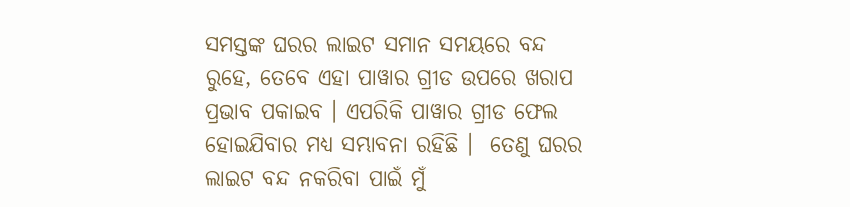ସମସ୍ତଙ୍କ ଘରର ଲାଇଟ ସମାନ ସମୟରେ ବନ୍ଦ ରୁହେ, ତେବେ ଏହା ପାୱାର ଗ୍ରୀଡ ଉପରେ ଖରାପ ପ୍ରଭାବ ପକାଇବ । ଏପରିକି ପାୱାର ଗ୍ରୀଡ ଫେଲ ହୋଇଯିବାର ମଧ୍ୟ ସମ୍ଭାବନା ରହିଛି ।  ତେଣୁ ଘରର ଲାଇଟ ବନ୍ଦ ନକରିବା ପାଇଁ ମୁଁ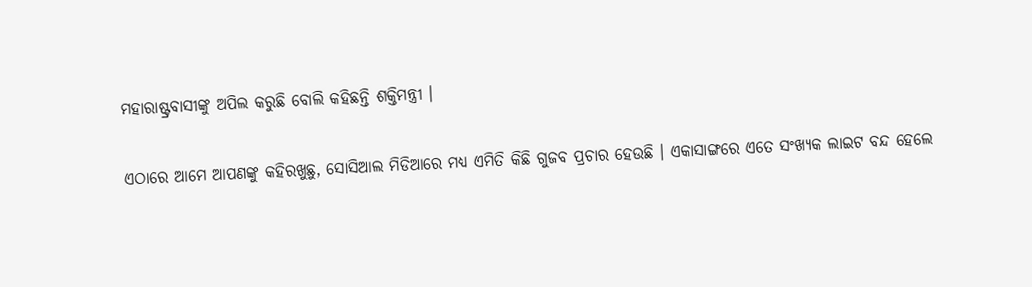ମହାରାଷ୍ଟ୍ରବାସୀଙ୍କୁ ଅପିଲ କରୁଛି ବୋଲି କହିଛନ୍ତି ଶକ୍ତିମନ୍ତ୍ରୀ ।

ଏଠାରେ ଆମେ ଆପଣଙ୍କୁ କହିରଖୁଛୁ, ସୋସିଆଲ ମିଡିଆରେ ମଧ୍ୟ ଏମିତି କିଛି ଗୁଜବ ପ୍ରଚାର ହେଉଛି । ଏକାସାଙ୍ଗରେ ଏତେ ସଂଖ୍ୟକ ଲାଇଟ ବନ୍ଦ ହେଲେ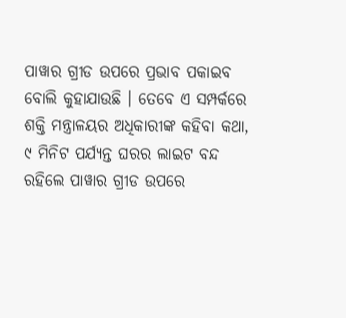ପାୱାର ଗ୍ରୀଡ ଉପରେ ପ୍ରଭାବ ପକାଇବ ବୋଲି କୁହାଯାଉଛି । ତେବେ ଏ ସମ୍ପର୍କରେ ଶକ୍ତି ମନ୍ତ୍ରାଳୟର ଅଧିକାରୀଙ୍କ କହିବା କଥା, ୯ ମିନିଟ ପର୍ଯ୍ୟନ୍ତ ଘରର ଲାଇଟ ବନ୍ଦ ରହିଲେ ପାୱାର ଗ୍ରୀଡ ଉପରେ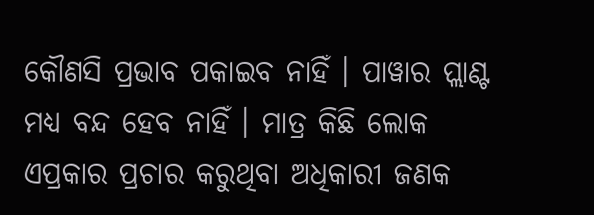କୌଣସି ପ୍ରଭାବ ପକାଇବ ନାହିଁ । ପାୱାର ପ୍ଲାଣ୍ଟ ମଧ୍ୟ ବନ୍ଦ ହେବ ନାହିଁ । ମାତ୍ର କିଛି ଲୋକ ଏପ୍ରକାର ପ୍ରଚାର କରୁଥିବା ଅଧିକାରୀ ଜଣକ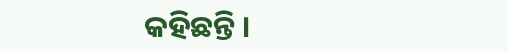କହିଛନ୍ତି ।